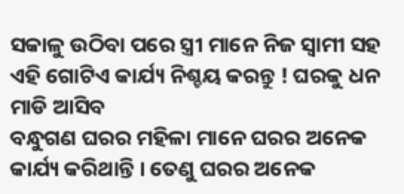ସକାଳୁ ଉଠିବା ପରେ ସ୍ତ୍ରୀ ମାନେ ନିଜ ସ୍ଵାମୀ ସହ ଏହି ଗୋଟିଏ କାର୍ଯ୍ୟ ନିଶ୍ଚୟ କରନ୍ତୁ ! ଘରକୁ ଧନ ମାଡି ଆସିବ
ବନ୍ଧୁଗଣ ଘରର ମହିଳା ମାନେ ଘରର ଅନେକ କାର୍ଯ୍ୟ କରିଥାନ୍ତି । ତେଣୁ ଘରର ଅନେକ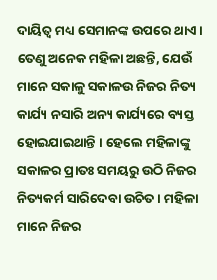ଦାୟିତ୍ଵ ମଧ୍ୟ ସେମାନଙ୍କ ଉପରେ ଥାଏ । ତେଣୁ ଅନେକ ମହିଳା ଅଛନ୍ତି, ଯେଉଁ ମାନେ ସକାଳୁ ସକାଳଉ ନିଜର ନିତ୍ୟ କାର୍ଯ୍ୟ ନସାରି ଅନ୍ୟ କାର୍ଯ୍ୟରେ ବ୍ୟସ୍ତ ହୋଇଯାଇଥାନ୍ତି । ହେଲେ ମହିଳାଙ୍କୁ ସକାଳର ପ୍ରାତଃ ସମୟରୁ ଉଠି ନିଜର ନିତ୍ୟକର୍ମ ସାରିଦେବା ଉଚିତ । ମହିଳା ମାନେ ନିଜର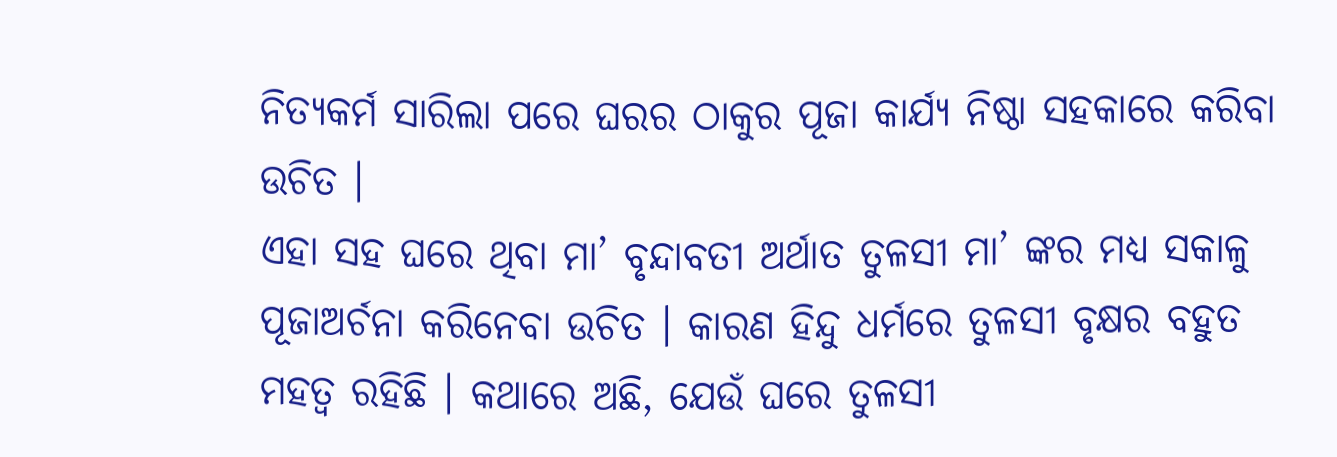ନିତ୍ୟକର୍ମ ସାରିଲା ପରେ ଘରର ଠାକୁର ପୂଜା କାର୍ଯ୍ୟ ନିଷ୍ଠା ସହକାରେ କରିବା ଉଚିତ ।
ଏହା ସହ ଘରେ ଥିବା ମା’ ବୃନ୍ଦାବତୀ ଅର୍ଥାତ ତୁଳସୀ ମା’ ଙ୍କର ମଧ୍ୟ ସକାଳୁ ପୂଜାଅର୍ଚନା କରିନେବା ଉଚିତ । କାରଣ ହିନ୍ଦୁ ଧର୍ମରେ ତୁଳସୀ ବୃକ୍ଷର ବହୁତ ମହତ୍ଵ ରହିଛି । କଥାରେ ଅଛି, ଯେଉଁ ଘରେ ତୁଳସୀ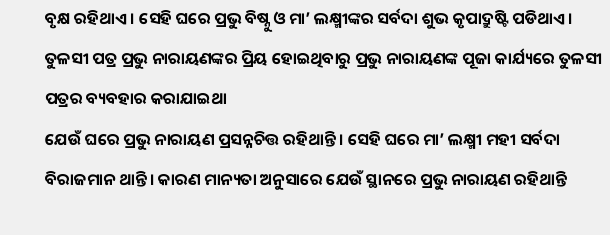ବୃକ୍ଷ ରହିଥାଏ । ସେହି ଘରେ ପ୍ରଭୁ ବିଷ୍ନୁ ଓ ମା’ ଲକ୍ଷ୍ମୀଙ୍କର ସର୍ବଦା ଶୁଭ କୃପାଦ୍ରୁଷ୍ଟି ପଡିଥାଏ । ତୁଳସୀ ପତ୍ର ପ୍ରଭୁ ନାରାୟଣଙ୍କର ପ୍ରିୟ ହୋଇଥିବାରୁ ପ୍ରଭୁ ନାରାୟଣଙ୍କ ପୂଜା କାର୍ଯ୍ୟରେ ତୁଳସୀ ପତ୍ରର ବ୍ୟବହାର କରାଯାଇଥା
ଯେଉଁ ଘରେ ପ୍ରଭୁ ନାରାୟଣ ପ୍ରସନ୍ନଚିତ୍ତ ରହିଥାନ୍ତି । ସେହି ଘରେ ମା’ ଲକ୍ଷ୍ମୀ ମହୀ ସର୍ବଦା ବିରାଜମାନ ଥାନ୍ତି । କାରଣ ମାନ୍ୟତା ଅନୁସାରେ ଯେଉଁ ସ୍ଥାନରେ ପ୍ରଭୁ ନାରାୟଣ ରହିଥାନ୍ତି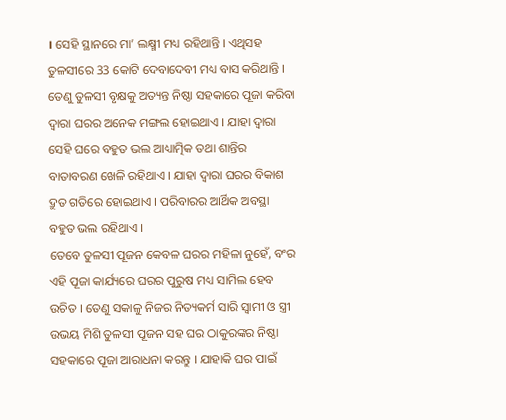। ସେହି ସ୍ଥାନରେ ମା’ ଲକ୍ଷ୍ମୀ ମଧ୍ୟ ରହିଥାନ୍ତି । ଏଥିସହ ତୁଳସୀରେ 33 କୋଟି ଦେବାଦେବୀ ମଧ୍ୟ ବାସ କରିଥାନ୍ତି ।
ତେଣୁ ତୁଳସୀ ବୃକ୍ଷକୁ ଅତ୍ୟନ୍ତ ନିଷ୍ଠା ସହକାରେ ପୂଜା କରିବା ଦ୍ଵାରା ଘରର ଅନେକ ମଙ୍ଗଲ ହୋଇଥାଏ । ଯାହା ଦ୍ଵାରା ସେହି ଘରେ ବହୁତ ଭଲ ଆଧ୍ୟାତ୍ମିକ ତଥା ଶାନ୍ତିର ବାତାବରଣ ଖେଳି ରହିଥାଏ । ଯାହା ଦ୍ଵାରା ଘରର ବିକାଶ ଦ୍ରୁତ ଗତିରେ ହୋଇଥାଏ । ପରିବାରର ଆର୍ଥିକ ଅବସ୍ଥା ବହୁତ ଭଲ ରହିଥାଏ ।
ତେବେ ତୁଳସୀ ପୂଜନ କେବଳ ଘରର ମହିଳା ନୁହେଁ, ବଂର ଏହି ପୂଜା କାର୍ଯ୍ୟରେ ଘରର ପୁରୁଷ ମଧ୍ୟ ସାମିଲ ହେବ ଉଚିତ । ତେଣୁ ସକାଳୁ ନିଜର ନିତ୍ୟକର୍ମ ସାରି ସ୍ଵାମୀ ଓ ସ୍ତ୍ରୀ ଉଭୟ ମିଶି ତୁଳସୀ ପୂଜନ ସହ ଘର ଠାକୁରଙ୍କର ନିଷ୍ଠା ସହକାରେ ପୂଜା ଆରାଧନା କରନ୍ତୁ । ଯାହାକି ଘର ପାଇଁ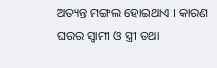ଅତ୍ୟନ୍ତ ମଙ୍ଗଲ ହୋଇଥାଏ । କାରଣ ଘରର ସ୍ଵାମୀ ଓ ସ୍ତ୍ରୀ ତଥା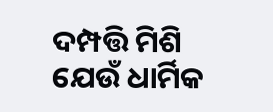ଦମ୍ପତ୍ତି ମିଶି ଯେଉଁ ଧାର୍ମିକ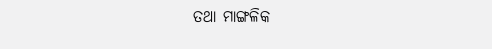ତଥା ମାଙ୍ଗଳିକ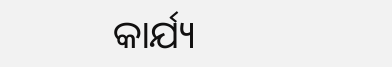କାର୍ଯ୍ୟ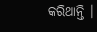କରିଥାନ୍ତି ।